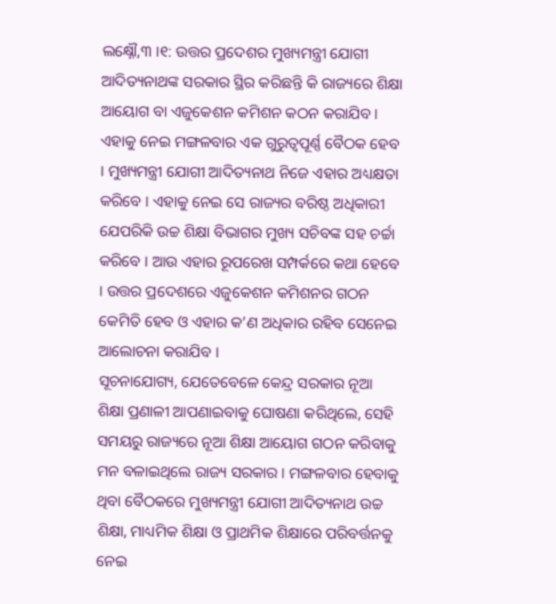ଲକ୍ଷ୍ନୌ,୩ ।୧: ଉତ୍ତର ପ୍ରଦେଶର ମୁଖ୍ୟମନ୍ତ୍ରୀ ଯୋଗୀ ଆଦିତ୍ୟନାଥଙ୍କ ସରକାର ସ୍ଥିର କରିଛନ୍ତି କି ରାଜ୍ୟରେ ଶିକ୍ଷା ଆୟୋଗ ବା ଏଜୁକେଶନ କମିଶନ କଠନ କରାଯିବ । ଏହାକୁ ନେଇ ମଙ୍ଗଳବାର ଏକ ଗୁରୁତ୍ୱପୂର୍ଣ୍ଣ ବୈଠକ ହେବ । ମୁଖ୍ୟମନ୍ତ୍ରୀ ଯୋଗୀ ଆଦିତ୍ୟନାଥ ନିଜେ ଏହାର ଅଧ୍ୟକ୍ଷତା କରିବେ । ଏହାକୁ ନେଇ ସେ ରାଜ୍ୟର ବରିଷ୍ଠ ଅଧିକାରୀ ଯେପରିକି ଉଚ୍ଚ ଶିକ୍ଷା ବିଭାଗର ମୁଖ୍ୟ ସଚିବଙ୍କ ସହ ଚର୍ଚ୍ଚା କରିବେ । ଆଉ ଏହାର ରୂପରେଖ ସମ୍ପର୍କରେ କଥା ହେବେ । ଉତ୍ତର ପ୍ରଦେଶରେ ଏଜୁକେଶନ କମିଶନର ଗଠନ କେମିତି ହେବ ଓ ଏହାର କ’ଣ ଅଧିକାର ରହିବ ସେନେଇ ଆଲୋଚନା କରାଯିବ ।
ସୂଚନାଯୋଗ୍ୟ, ଯେତେବେଳେ କେନ୍ଦ୍ର ସରକାର ନୂଆ ଶିକ୍ଷା ପ୍ରଣାଳୀ ଆପଣାଇବାକୁ ଘୋଷଣା କରିଥିଲେ, ସେହି ସମୟରୁ ରାଜ୍ୟରେ ନୂଆ ଶିକ୍ଷା ଆୟୋଗ ଗଠନ କରିବାକୁ ମନ ବଳାଇଥିଲେ ରାଜ୍ୟ ସରକାର । ମଙ୍ଗଳବାର ହେବାକୁ ଥିବା ବୈଠକରେ ମୁଖ୍ୟମନ୍ତ୍ରୀ ଯୋଗୀ ଆଦିତ୍ୟନାଥ ଉଚ୍ଚ ଶିକ୍ଷା, ମାଧ୍ୟମିକ ଶିକ୍ଷା ଓ ପ୍ରାଥମିକ ଶିକ୍ଷାରେ ପରିବର୍ତ୍ତନକୁ ନେଇ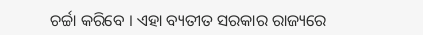ଚର୍ଚ୍ଚା କରିବେ । ଏହା ବ୍ୟତୀତ ସରକାର ରାଜ୍ୟରେ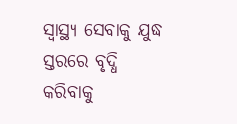ସ୍ୱାସ୍ଥ୍ୟ ସେବାକୁ ଯୁଦ୍ଧ ସ୍ତରରେ ବୃଦ୍ଧି କରିବାକୁ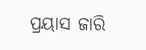ପ୍ରୟାସ ଜାରି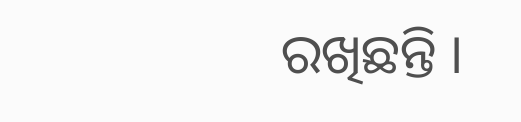ରଖିଛନ୍ତି ।